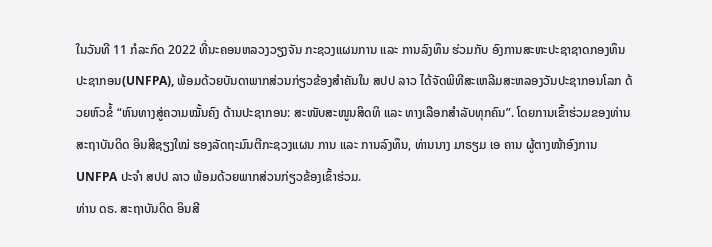ໃນວັນທີ 11 ກໍລະກົດ 2022 ທີ່ນະຄອນຫລວງວຽງຈັນ ກະຊວງແຜນການ ແລະ ການລົງທຶນ ຮ່ວມກັບ ອົງການສະຫະປະຊາຊາດກອງທຶນປະຊາກອນ(UNFPA), ພ້ອມດ້ວຍບັນດາພາກສ່ວນກ່ຽວຂ້ອງສຳຄັນໃນ ສປປ ລາວ ໄດ້ຈັດພິທີສະເຫລີມສະຫລອງວັນປະຊາກອນໂລກ ດ້ວຍຫົວຂໍ້ “ຫົນທາງສູ່ຄວາມໝັ້ນຄົງ ດ້ານປະຊາກອນ: ສະໜັບສະໜູນສິດທິ ແລະ ທາງເລືອກສຳລັບທຸກຄົນ”. ໂດຍການເຂົ້າຮ່ວມຂອງທ່ານ ສະຖາບັນດິດ ອິນສີຊຽງໃໝ່ ຮອງລັດຖະມົນຕີກະຊວງແຜນ ການ ແລະ ການລົງທຶນ, ທ່ານນາງ ມາຣຽມ ເອ ຄານ ຜູ້ຕາງໜ້າອົງການ UNFPA ປະຈຳ ສປປ ລາວ ພ້ອມດ້ວຍພາກສ່ວນກ່ຽວຂ້ອງເຂົ້າຮ່ວມ.
ທ່ານ ດຣ. ສະຖາບັນດິດ ອິນສີ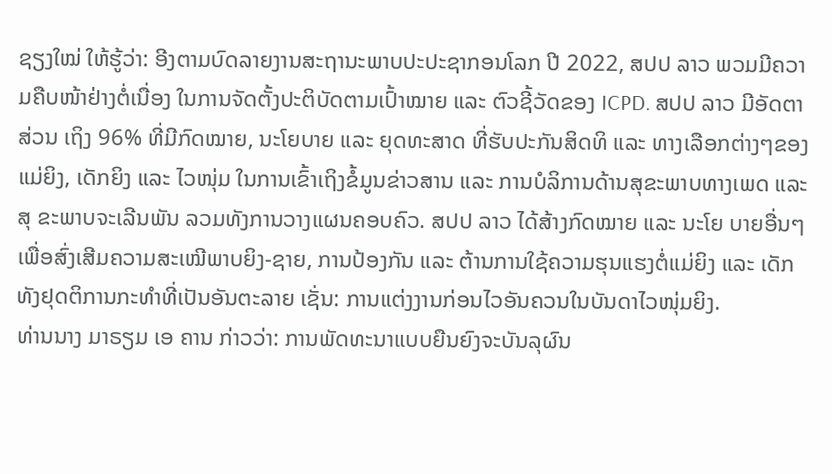ຊຽງໃໝ່ ໃຫ້ຮູ້ວ່າ: ອີງຕາມບົດລາຍງານສະຖານະພາບປະປະຊາກອນໂລກ ປີ 2022, ສປປ ລາວ ພວມມີຄວາມຄືບໜ້າຢ່າງຕໍ່ເນື່ອງ ໃນການຈັດຕັ້ງປະຕິບັດຕາມເປົ້າໝາຍ ແລະ ຕົວຊີ້ວັດຂອງ ICPD. ສປປ ລາວ ມີອັດຕາສ່ວນ ເຖິງ 96% ທີ່ມີກົດໝາຍ, ນະໂຍບາຍ ແລະ ຍຸດທະສາດ ທີ່ຮັບປະກັນສິດທິ ແລະ ທາງເລືອກຕ່າງໆຂອງແມ່ຍິງ, ເດັກຍິງ ແລະ ໄວໜຸ່ມ ໃນການເຂົ້າເຖິງຂໍ້ມູນຂ່າວສານ ແລະ ການບໍລິການດ້ານສຸຂະພາບທາງເພດ ແລະ ສຸ ຂະພາບຈະເລີນພັນ ລວມທັງການວາງແຜນຄອບຄົວ. ສປປ ລາວ ໄດ້ສ້າງກົດໝາຍ ແລະ ນະໂຍ ບາຍອື່ນໆ ເພື່ອສົ່ງເສີມຄວາມສະເໝີພາບຍິງ-ຊາຍ, ການປ້ອງກັນ ແລະ ຕ້ານການໃຊ້ຄວາມຮຸນແຮງຕໍ່ແມ່ຍິງ ແລະ ເດັກ ທັງຢຸດຕິການກະທຳທີ່ເປັນອັນຕະລາຍ ເຊັ່ນ: ການແຕ່ງງານກ່ອນໄວອັນຄວນໃນບັນດາໄວໜຸ່ມຍິງ.
ທ່ານນາງ ມາຣຽມ ເອ ຄານ ກ່າວວ່າ: ການພັດທະນາແບບຍືນຍົງຈະບັນລຸຜົນ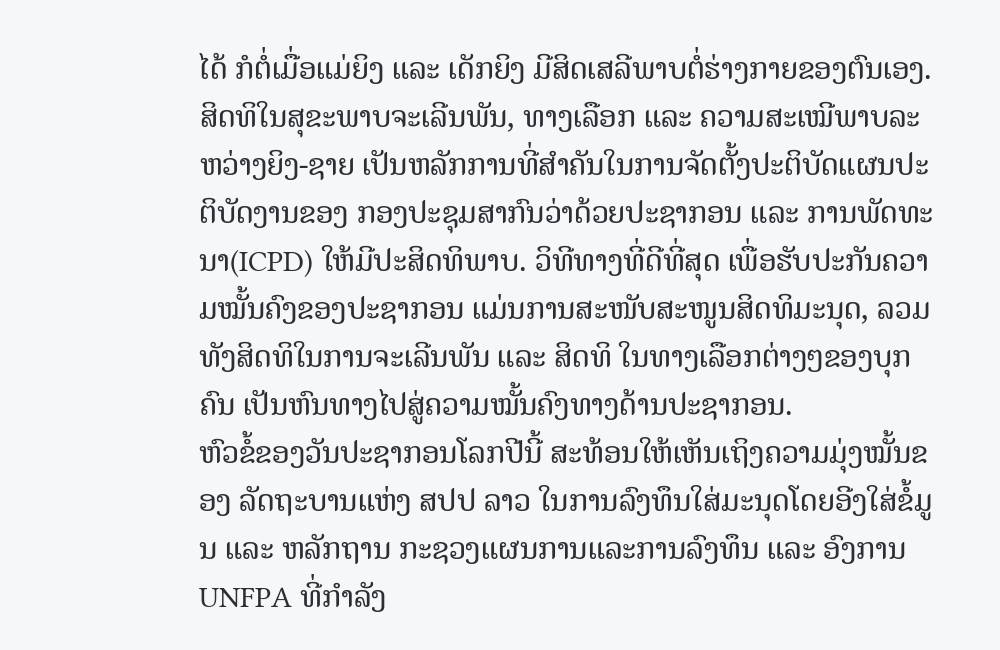ໄດ້ ກໍຕໍ່ເມື່ອແມ່ຍິງ ແລະ ເດັກຍິງ ມີສິດເສລີພາບຕໍ່ຮ່າງກາຍຂອງຕົນເອງ. ສິດທິໃນສຸຂະພາບຈະເລີນພັນ, ທາງເລືອກ ແລະ ຄວາມສະເໝີພາບລະຫວ່າງຍິງ-ຊາຍ ເປັນຫລັກການທີ່ສຳຄັນໃນການຈັດຕັ້ງປະຕິບັດແຜນປະຕິບັດງານຂອງ ກອງປະຊຸມສາກົນວ່າດ້ວຍປະຊາກອນ ແລະ ການພັດທະນາ(ICPD) ໃຫ້ມີປະສິດທິພາບ. ວິທີທາງທີ່ດີທີ່ສຸດ ເພື່ອຮັບປະກັນຄວາມໝັ້ນຄົງຂອງປະຊາກອນ ແມ່ນການສະໜັບສະໜູນສິດທິມະນຸດ, ລວມທັງສິດທິໃນການຈະເລີນພັນ ແລະ ສິດທິ ໃນທາງເລືອກຕ່າງໆຂອງບຸກຄົນ ເປັນຫົນທາງໄປສູ່ຄວາມໝັ້ນຄົງທາງດ້ານປະຊາກອນ.
ຫົວຂໍ້ຂອງວັນປະຊາກອນໂລກປີນີ້ ສະທ້ອນໃຫ້ເຫັນເຖິງຄວາມມຸ່ງໝັ້ນຂອງ ລັດຖະບານແຫ່ງ ສປປ ລາວ ໃນການລົງທຶນໃສ່ມະນຸດໂດຍອີງໃສ່ຂໍ້ມູນ ແລະ ຫລັກຖານ ກະຊວງແຜນການແລະການລົງທຶນ ແລະ ອົງການ UNFPA ທີ່ກຳລັງ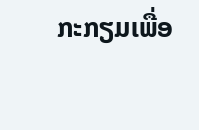ກະກຽມເພື່ອ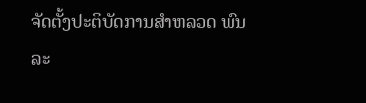ຈັດຕັ້ງປະຕິບັດການສຳຫລວດ ພົນລະ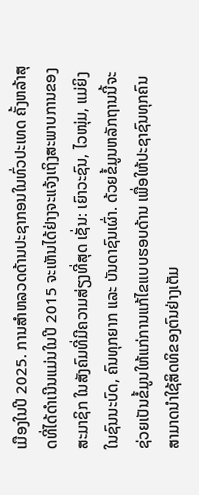ເມືອງໃນປີ 2025. ການສໍາຫລວດດ້ານປະຊາກອນໃນທົ່ວປະເທດ ຄັ້ງຫລ້າສຸດທີ່ໄດ້ດຳເນີນແມ່ນໃນປີ 2015 ຈະເຫັນໄດ້ຢ່າງຈະແຈ້ງເຖິງສະພາບການຂອງສະມາຊິກ ໃນສັງຄົມທີ່ມີຄວາມສ່ຽງທີ່ສຸດ ເຊັ່ນ: ເຍົາວະຊົນ, ໄວໜຸ່ມ, ແມ່ຍິງໃນຊົນນະບົດ, ຄົນທຸກຍາກ ແລະ ບັນດາຊົນເຜົ່າ. ດ້ວຍຂໍ້ມູນຫລັກຖານນີ້ຈະຊ່ວຍເປັນຂໍ້ມູນໃຫ້ແກ່ການແກ້ໄຂແບບຮອບດ້ານ ເພື່ອໃຫ້ປະຊາຊົນທຸກຄົນສາມາດນໍາໃຊ້ສິດທິຂອງຕົນຢ່າງເຕັມ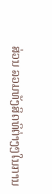ສ່ວນ ລວມທັງສິດທິຕ່າງໆໃນການ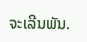ຈະເລີນພັນ.